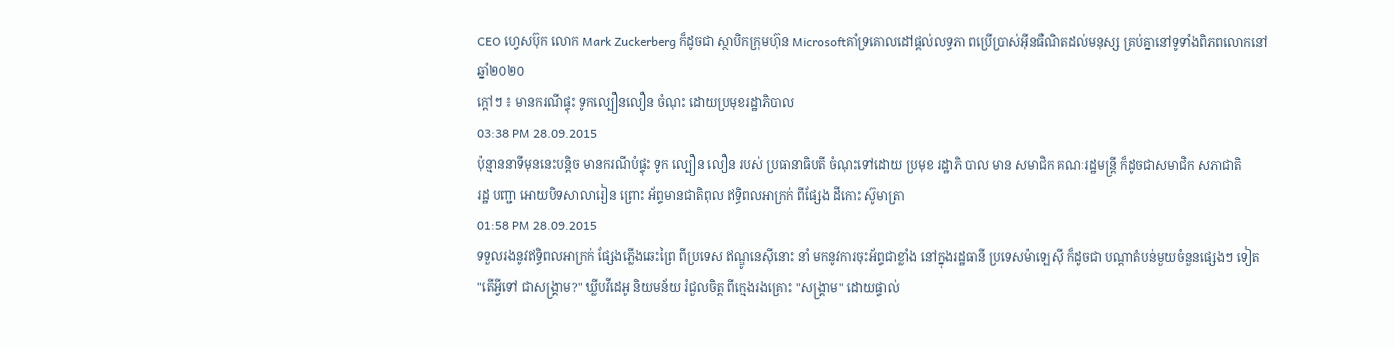CEO ហ្វេសប៊ុក លោក Mark Zuckerberg ក៏ដូចជា ស្ថាបិកក្រុមហ៊ុន Microsoftគាំទ្រគោលដៅផ្តល់លទ្ធភា ពប្រើប្រាស់អ៊ីនធឺណិតដល់មនុស្ស គ្រប់គ្នានៅទូទាំងពិភពលោកនៅឆ្នាំ២០២០
ក្តៅៗ ៖ មានករណីផ្ទុះ ទូកល្បឿនលឿន ចំណុះ ដោយប្រមុខរដ្ឋាភិបាល
03:38 PM 28.09.2015
ប៉ុន្មាននាទីមុននេះបន្តិច មានករណីបំផ្ទុះ ទូក ល្បឿន លឿន របស់ ប្រធានាធិបតី ចំណុះទៅដោយ ប្រមុខ រដ្ឋាភិ បាល មាន សមាជិក គណៈរដ្ឋមន្រ្តី ក៏ដូចជាសមាជិក សភាជាតិ
រដ្ឋ បញ្ជា អោយបិទសាលារៀន ព្រោះ អ័ព្ទមានជាតិពុល ឥទ្ធិពលអាក្រក់ ពីផ្សែង ដីកោះ ស៊ូមាត្រា
01:58 PM 28.09.2015
ទទួលរងនូវឥទ្ធិពលអាក្រក់ ផ្សែងភ្លើងឆេះព្រៃ ពីប្រទេស ឥណ្ឌូនេស៊ីនោះ នាំ មកនូវការចុះអ័ព្ទជាខ្លាំង នៅក្នុងរដ្ឋធានី ប្រទេសម៉ាឡេស៊ី ក៏ដូចជា បណ្តាតំបន់មួយចំនួនផ្សេងៗ ទៀត
"តើអ្វីទៅ ជាសង្គ្រាម?" ឃ្លីបវីដេអូ និយមន័យ រំជួលចិត្ត ពីក្មេងរងគ្រោះ "សង្គ្រាម" ដោយផ្ទាល់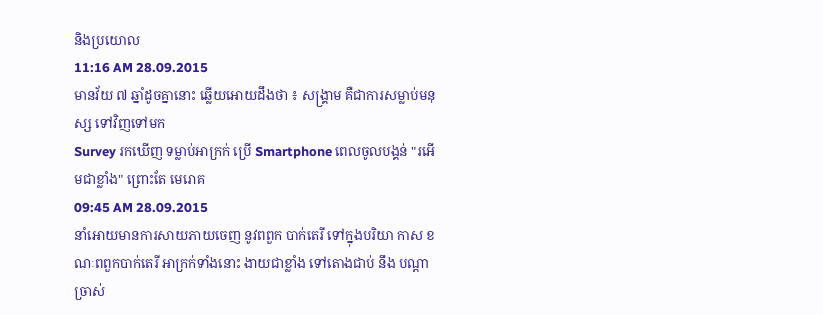និងប្រយោល
11:16 AM 28.09.2015
មានវ័យ ៧ ឆ្នាំដូចគ្នានោះ ឆ្លើយអោយដឹងថា ៖ សង្គ្រាម គឺជាការសម្លាប់មនុស្ស ទៅវិញទៅមក
Survey រកឃើញ ទម្លាប់អាក្រក់ ប្រើ Smartphone ពេលចូលបង្គន់ "រអើមជាខ្លាំង" ព្រោះតែ មេរោគ
09:45 AM 28.09.2015
នាំអោយមានការសាយភាយចេញ នូវពពួក បាក់តេរី ទៅក្នុងបរិយា កាស ខណៈពពួកបាក់តេរី អាក្រក់ទាំងនោះ ងាយជាខ្លាំង ទៅតោងជាប់ នឹង បណ្តាច្រាស់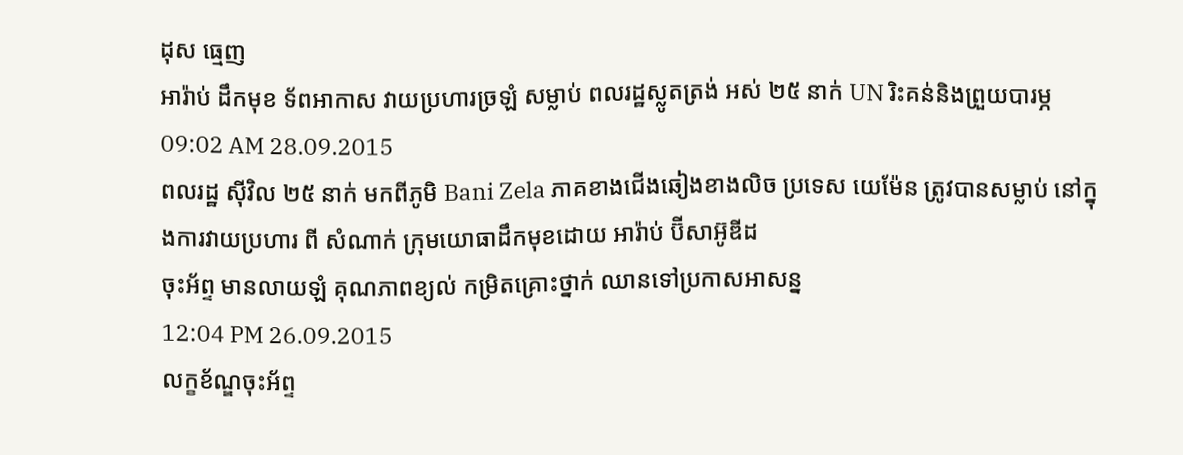ដុស ធ្មេញ
អារ៉ាប់ ដឹកមុខ ទ័ពអាកាស វាយប្រហារច្រឡំ សម្លាប់ ពលរដ្ឋស្លូតត្រង់ អស់ ២៥ នាក់ UN រិះគន់និងព្រួយបារម្ភ
09:02 AM 28.09.2015
ពលរដ្ឋ ស៊ីវិល ២៥ នាក់ មកពីភូមិ Bani Zela ភាគខាងជើងឆៀងខាងលិច ប្រទេស យេម៉ែន ត្រូវបានសម្លាប់ នៅក្នុងការវាយប្រហារ ពី សំណាក់ ក្រុមយោធាដឹកមុខដោយ អារ៉ាប់ ប៊ីសាអ៊ូឌីដ
ចុះអ័ព្ទ មានលាយឡំ គុណភាពខ្យល់ កម្រិតគ្រោះថ្នាក់ ឈានទៅប្រកាសអាសន្ន
12:04 PM 26.09.2015
លក្ខខ័ណ្ឌចុះអ័ព្ទ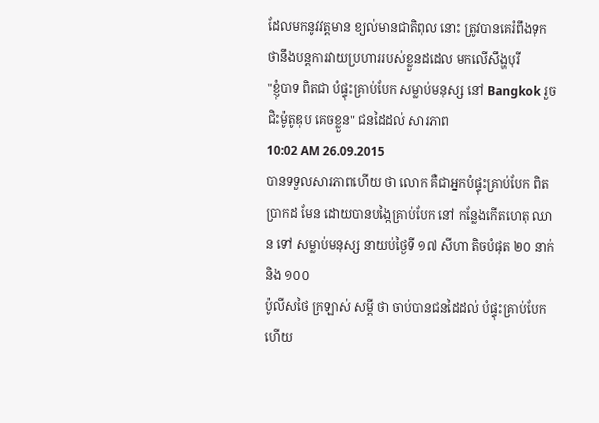ដែលមកនូវវត្តមាន ខ្យល់មានជាតិពុល នោះ ត្រូវបានគេរំពឹងទុក ថានឹងបន្តការវាយប្រហាររបស់ខ្លួនដដេល មកលើសឹង្ហបុរី
"ខ្ញុំបាទ ពិតជា បំផ្ទុះគ្រាប់បែក សម្លាប់មនុស្ស នៅ Bangkok រួចជិះម៉ូតូឌុប គេចខ្លួន" ជនដៃដល់ សារភាព
10:02 AM 26.09.2015
បានទទួលសារភាពហើយ ថា លោក គឺជាអ្នកបំផ្ទុះគ្រាប់បែក ពិតប្រាកដ មែន ដោយបានបង្កៃគ្រាប់បែក នៅ កន្លែងកើតហេតុ ឈាន ទៅ សម្លាប់មនុស្ស នាយប់ថ្ងៃទី ១៧ សីហា តិចបំផុត ២០ នាក់ និង ១០០
ប៉ូលីសថៃ ក្រឡាស់ សម្តី ថា ចាប់បានជនដៃដល់ បំផ្ទុះគ្រាប់បែកហើយ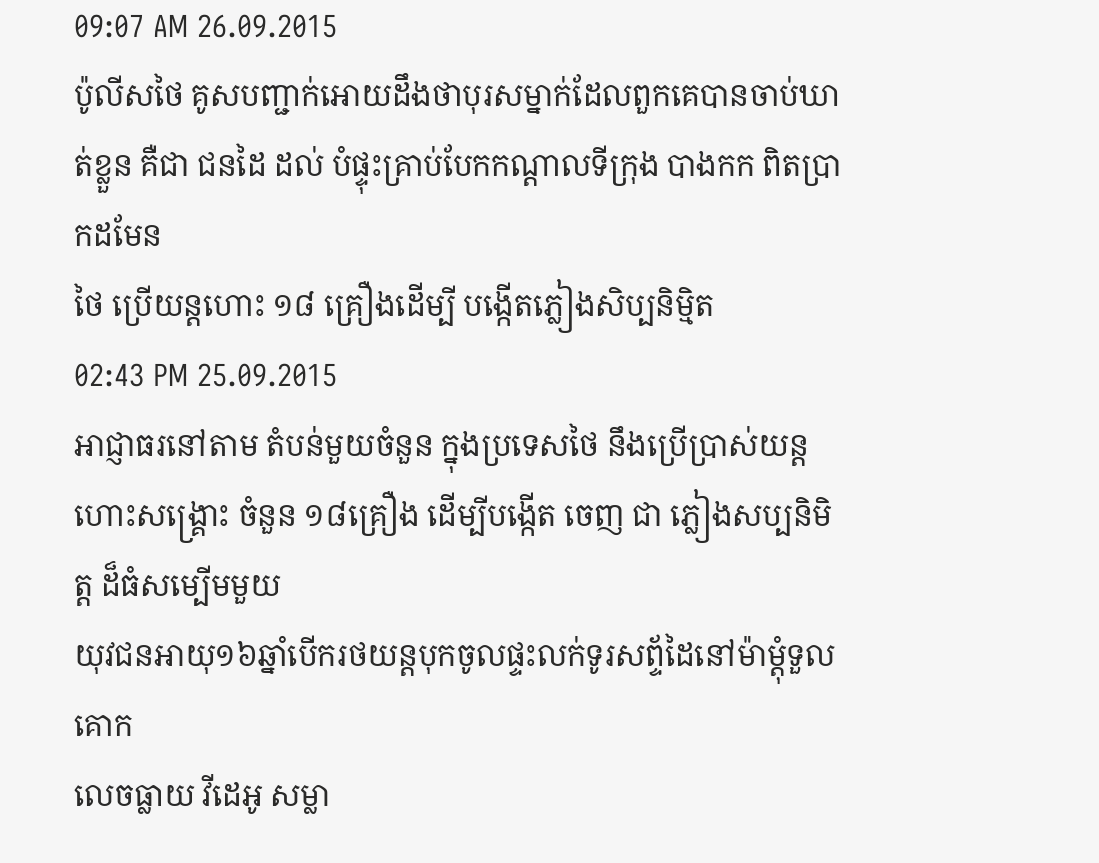09:07 AM 26.09.2015
ប៉ូលីសថៃ គូសបញ្ជាក់អោយដឹងថាបុរសម្នាក់ដែលពួកគេបានចាប់ឃាត់ខ្លួន គឺជា ជនដៃ ដល់ បំផ្ទុះគ្រាប់បែកកណ្តាលទីក្រុង បាងកក ពិតប្រាកដមែន
ថៃ ប្រើយន្តហោះ ១៨ គ្រឿងដើម្បី បង្កើតភ្លៀងសិប្បនិមិ្មត
02:43 PM 25.09.2015
អាជ្ញាធរនៅតាម តំបន់មួយចំនួន ក្នុងប្រទេសថៃ នឹងប្រើប្រាស់យន្តហោះសង្គ្រោះ ចំនួន ១៨គ្រឿង ដើម្បីបង្កើត ចេញ ជា ភ្លៀងសប្បនិមិត្ត ដ៏ធំសម្បើមមួយ
យុវជនអាយុ១៦ឆ្នាំបើករថយន្ដបុកចូលផ្ទះលក់ទូរសព្ទ័ដៃនៅម៉ាម្ដុំទួលគោក
លេចធ្លាយ វីដេអូ សម្លា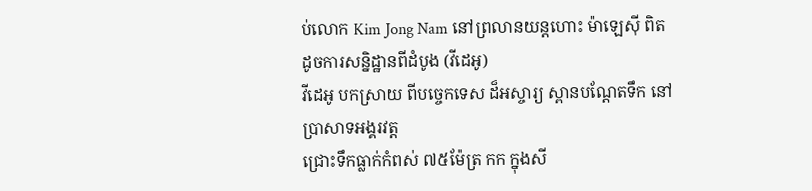ប់លោក Kim Jong Nam នៅព្រលានយន្តហោះ ម៉ាឡេស៊ី ពិតដូចការសន្និដ្ឋានពីដំបូង (វីដេអូ)
វីដេអូ បកស្រាយ ពីបច្ចេកទេស ដ៏អស្ចារ្យ ស្ពានបណ្តែតទឹក នៅប្រាសាទអង្គរវត្ត
ជ្រោះទឹកធ្លាក់កំពស់ ៧៥ម៉ែត្រ កក ក្នុងសី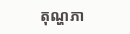តុណ្ហភា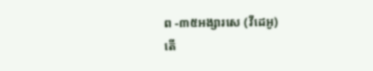ព -៣៥អង្សារសេ (វីដេអូ)
តើ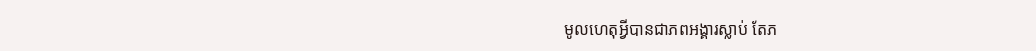មូលហេតុអ្វីបានជាភពអង្គារស្លាប់ តែភ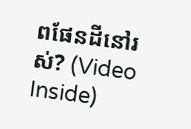ពផែនដីនៅរស់? (Video Inside)